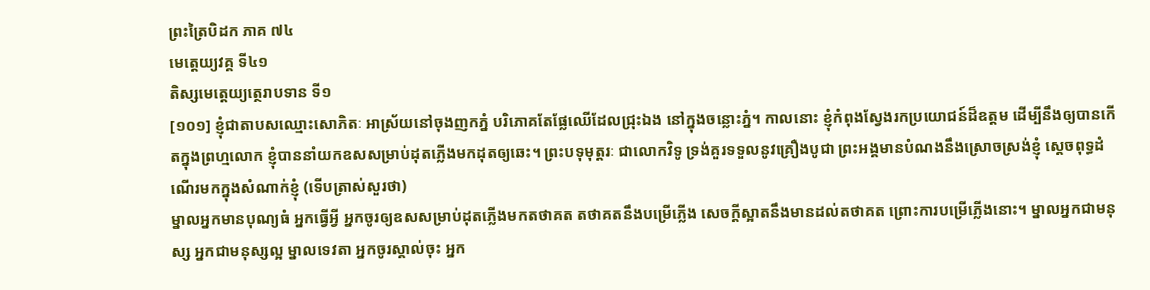ព្រះត្រៃបិដក ភាគ ៧៤
មេត្តេយ្យវគ្គ ទី៤១
តិស្សមេត្តេយ្យត្ថេរាបទាន ទី១
[១០១] ខ្ញុំជាតាបសឈ្មោះសោភិតៈ អាស្រ័យនៅចុងញកភ្នំ បរិភោគតែផ្លែឈើដែលជ្រុះឯង នៅក្នុងចន្លោះភ្នំ។ កាលនោះ ខ្ញុំកំពុងស្វែងរកប្រយោជន៍ដ៏ឧត្តម ដើម្បីនឹងឲ្យបានកើតក្នុងព្រហ្មលោក ខ្ញុំបាននាំយកឧសសម្រាប់ដុតភ្លើងមកដុតឲ្យឆេះ។ ព្រះបទុមុត្តរៈ ជាលោកវិទូ ទ្រង់គួរទទួលនូវគ្រឿងបូជា ព្រះអង្គមានបំណងនឹងស្រោចស្រង់ខ្ញុំ ស្តេចពុទ្ធដំណើរមកក្នុងសំណាក់ខ្ញុំ (ទើបត្រាស់សួរថា)
ម្នាលអ្នកមានបុណ្យធំ អ្នកធ្វើអ្វី អ្នកចូរឲ្យឧសសម្រាប់ដុតភ្លើងមកតថាគត តថាគតនឹងបម្រើភ្លើង សេចក្តីស្អាតនឹងមានដល់តថាគត ព្រោះការបម្រើភ្លើងនោះ។ ម្នាលអ្នកជាមនុស្ស អ្នកជាមនុស្សល្អ ម្នាលទេវតា អ្នកចូរស្គាល់ចុះ អ្នក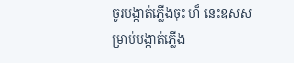ចូរបង្កាត់ភ្លើងចុះ ហ៏ នេះឧសសម្រាប់បង្កាត់ភើ្លង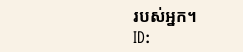របស់អ្នក។
ID: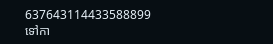637643114433588899
ទៅកា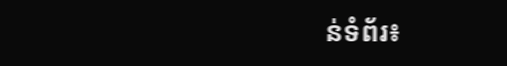ន់ទំព័រ៖